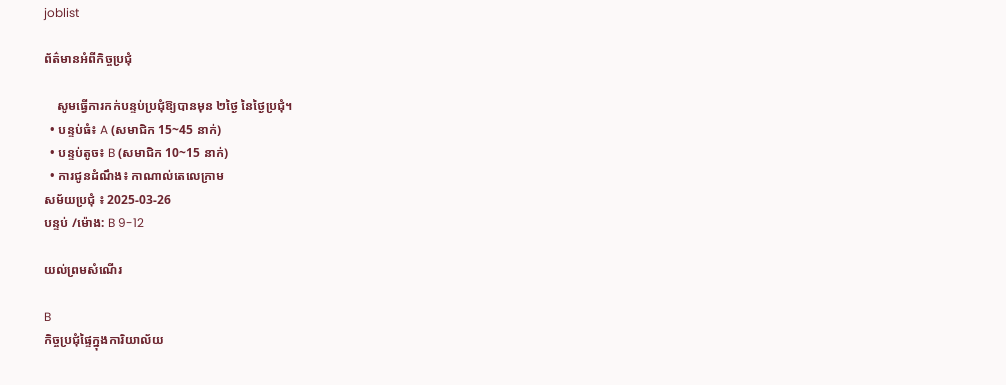joblist

ព័ត៌មានអំពីកិច្ចប្រជុំ

    សូមធ្វើការកក់បន្ទប់ប្រជុំឱ្យបានមុន ២ថ្ងៃ នៃថ្ងៃប្រជុំ។
  • បន្ទប់ធំ៖ A (សមាជិក 15~45 នាក់)
  • បន្ទប់តូច៖ B (សមាជិក 10~15 នាក់)
  • ការជូនដំណឹង៖ កាណាល់តេលេក្រាម
សម័យប្រជុំ ៖ 2025-03-26
បន្ទប់ /ម៉ោង: B 9-12

យល់ព្រមសំណើរ

B
កិច្ចប្រជុំផ្ទៃក្នុងការិយាល័យ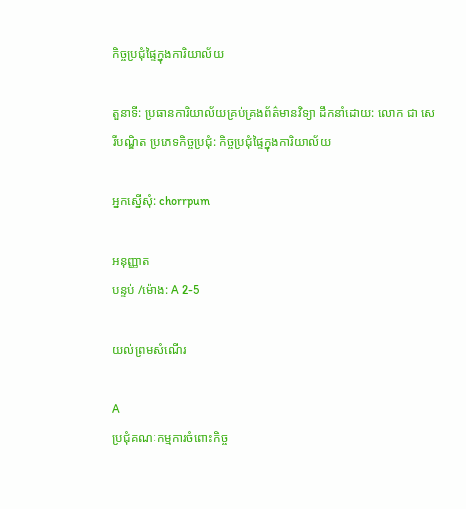កិច្ចប្រជុំផ្ទៃក្នុងការិយាល័យ

តួនាទី: ប្រធានការិយាល័យគ្រប់គ្រងព័ត៌មានវិទ្យា ដឹកនាំដោយ: លោក ជា សេរីបណ្ឌិត ប្រភេទកិច្ចប្រជុំ: កិច្ចប្រជុំផ្ទៃក្នុងការិយាល័យ

អ្នកស្នើសុំ: chorrpum

អនុញ្ញាត
បន្ទប់ /ម៉ោង: A 2-5

យល់ព្រមសំណើរ

A
ប្រជុំគណៈកម្មការចំពោះកិច្ច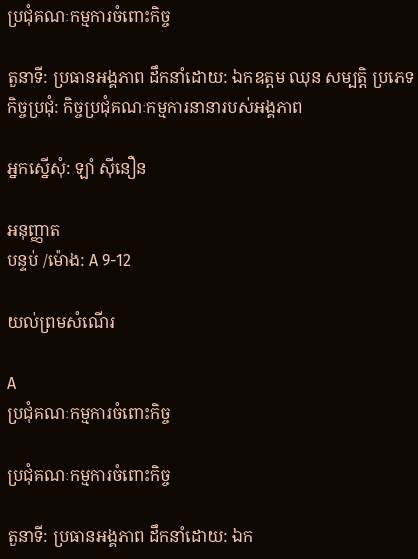ប្រជុំគណៈកម្មការចំពោះកិច្ច

តួនាទី: ប្រធានអង្គភាព ដឹកនាំដោយ: ឯកឧត្តម ឈុន សម្បត្តិ ប្រភេទកិច្ចប្រជុំ: កិច្ចប្រជុំគណៈកម្មការនានារបស់អង្គភាព

អ្នកស្នើសុំ: ឡាំ ស៊ីនឿន

អនុញ្ញាត
បន្ទប់ /ម៉ោង: A 9-12

យល់ព្រមសំណើរ

A
ប្រជុំគណៈកម្មការចំពោះកិច្ច

ប្រជុំគណៈកម្មការចំពោះកិច្ច

តួនាទី: ប្រធានអង្គភាព ដឹកនាំដោយ: ឯក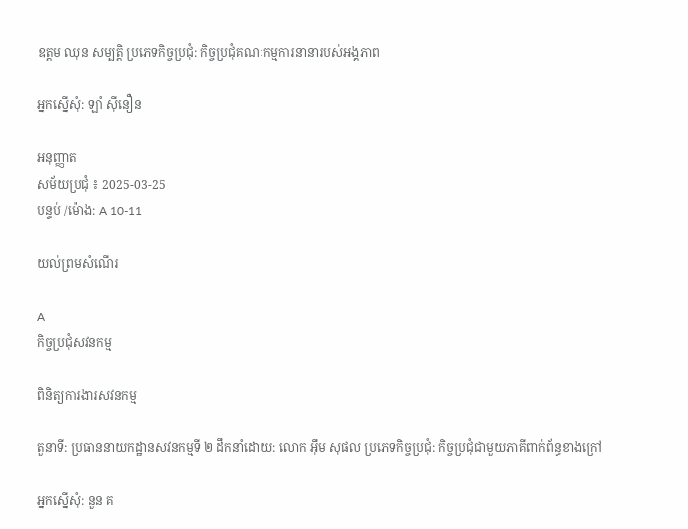ឧត្តម ឈុន សម្បត្តិ ប្រភេទកិច្ចប្រជុំ: កិច្ចប្រជុំគណៈកម្មការនានារបស់អង្គភាព

អ្នកស្នើសុំ: ឡាំ ស៊ីនឿន

អនុញ្ញាត
សម័យប្រជុំ ៖ 2025-03-25
បន្ទប់ /ម៉ោង: A 10-11

យល់ព្រមសំណើរ

A
កិច្ចប្រជុំសវនកម្ម

ពិនិត្យការងារសវនកម្ម

តួនាទី: ប្រធាននាយកដ្ឋានសវនកម្មទី ២ ដឹកនាំដោយ: លោក អ៊ឹម សុផល ប្រភេទកិច្ចប្រជុំ: កិច្ចប្រជុំជាមួយភាគីពាក់ព័ន្ធខាងក្រៅ

អ្នកស្នើសុំ: នួន គ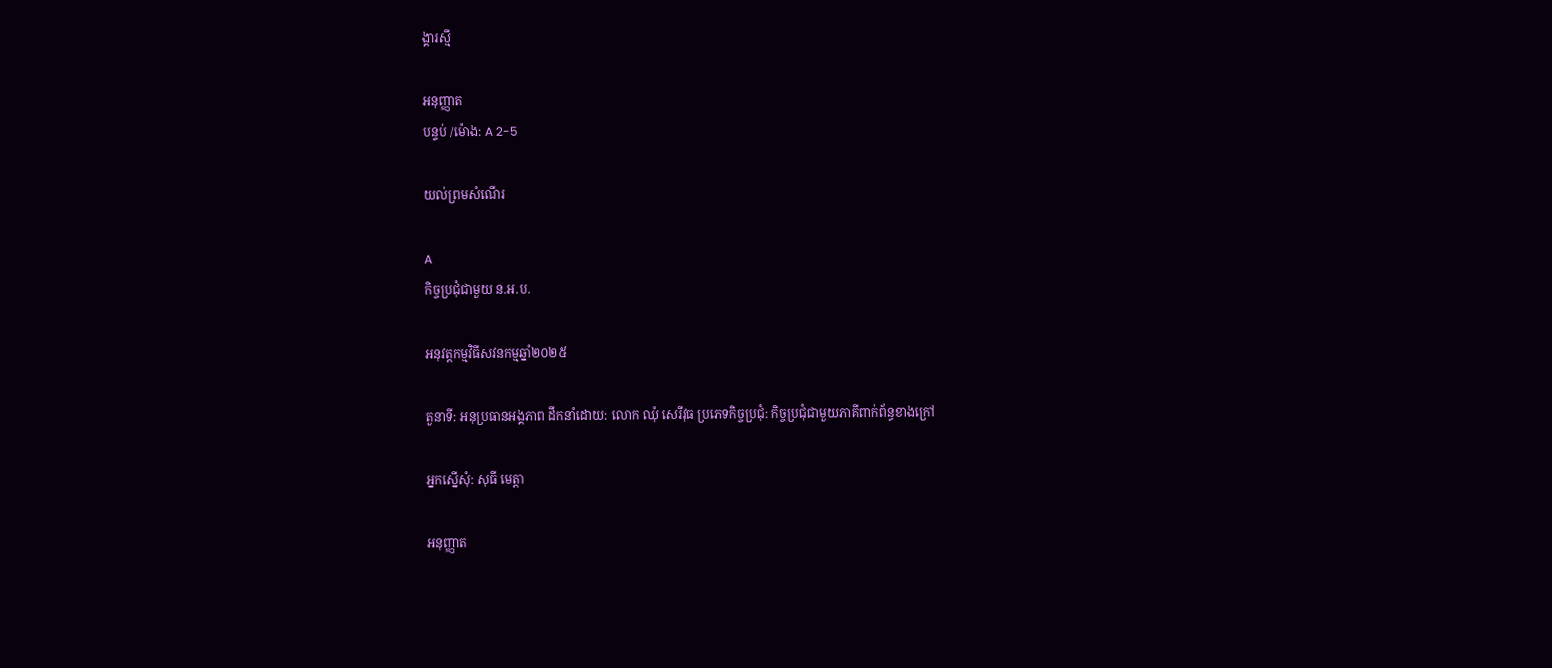ង្គារស្មី

អនុញ្ញាត
បន្ទប់ /ម៉ោង: A 2-5

យល់ព្រមសំណើរ

A
កិច្ចប្រជុំជាមួយ ន.អ.ប.

អនុវត្តកម្មវិធីសវនកម្មឆ្នាំ២០២៥

តួនាទី: អនុប្រធានអង្គភាព ដឹកនាំដោយ: លោក ឈុំ សេរីវុធ ប្រភេទកិច្ចប្រជុំ: កិច្ចប្រជុំជាមួយភាគីពាក់ព័ន្ធខាងក្រៅ

អ្នកស្នើសុំ: សុធី មេត្តា

អនុញ្ញាត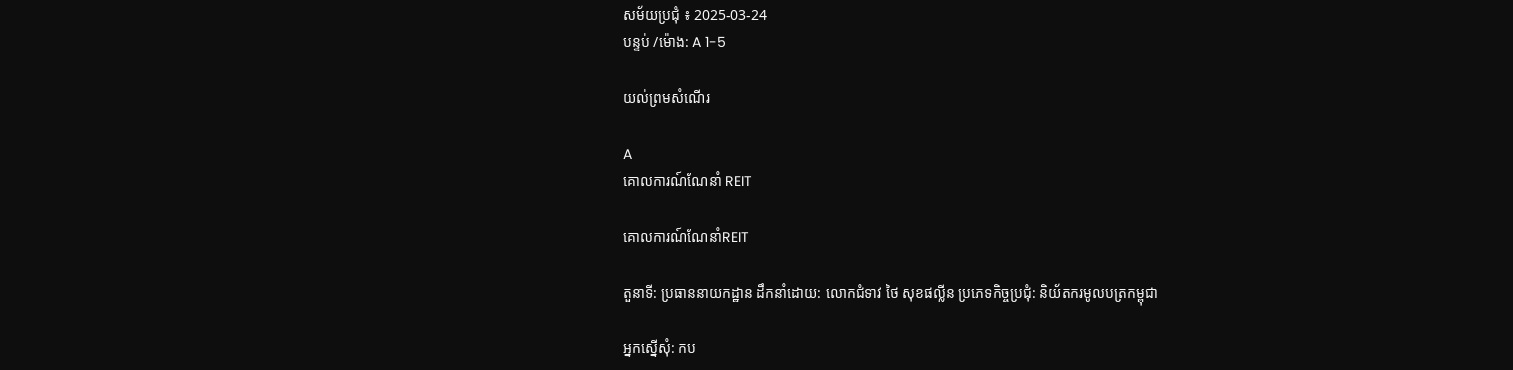សម័យប្រជុំ ៖ 2025-03-24
បន្ទប់ /ម៉ោង: A 1-5

យល់ព្រមសំណើរ

A
គោលការណ៍ណែនាំ REIT

គោលការណ៍ណែនាំREIT

តួនាទី: ប្រធាននាយកដ្ឋាន ដឹកនាំដោយ: លោកជំទាវ ថៃ សុខផល្លីន ប្រភេទកិច្ចប្រជុំ: និយ័តករមូលបត្រកម្ពុជា

អ្នកស្នើសុំ: កប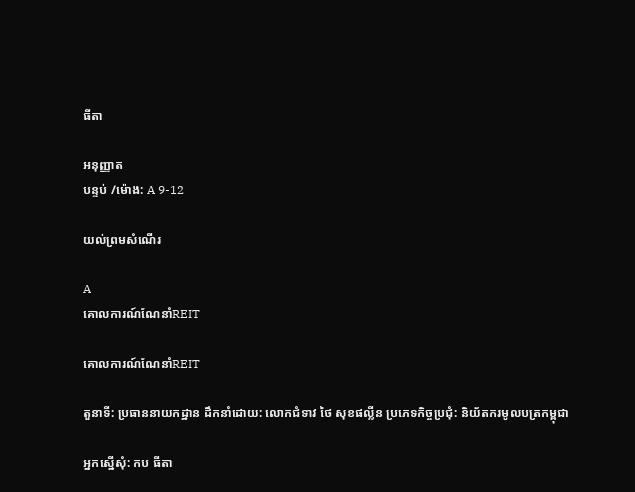ធីតា

អនុញ្ញាត
បន្ទប់ /ម៉ោង: A 9-12

យល់ព្រមសំណើរ

A
គោលការណ៍ណែនាំREIT

គោលការណ៍ណែនាំREIT

តួនាទី: ប្រធាននាយកដ្ឋាន ដឹកនាំដោយ: លោកជំទាវ ថៃ សុខផល្លីន ប្រភេទកិច្ចប្រជុំ: និយ័តករមូលបត្រកម្ពុជា

អ្នកស្នើសុំ: កប ធីតា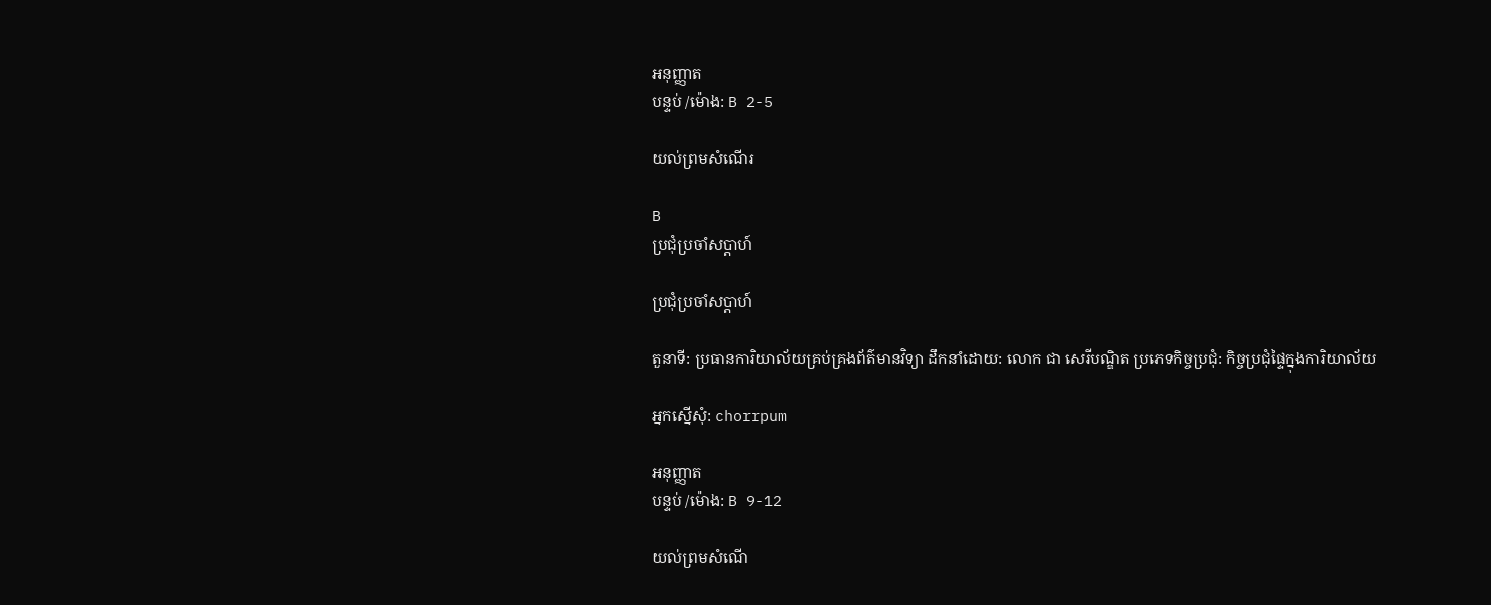អនុញ្ញាត
បន្ទប់ /ម៉ោង: B 2-5

យល់ព្រមសំណើរ

B
ប្រជុំប្រចាំសប្តាហ៍

ប្រជុំប្រចាំសប្តាហ៍

តួនាទី: ប្រធានការិយាល័យគ្រប់គ្រងព័ត៌មានវិទ្យា ដឹកនាំដោយ: លោក ជា សេរីបណ្ឌិត ប្រភេទកិច្ចប្រជុំ: កិច្ចប្រជុំផ្ទៃក្នុងការិយាល័យ

អ្នកស្នើសុំ: chorrpum

អនុញ្ញាត
បន្ទប់ /ម៉ោង: B 9-12

យល់ព្រមសំណើ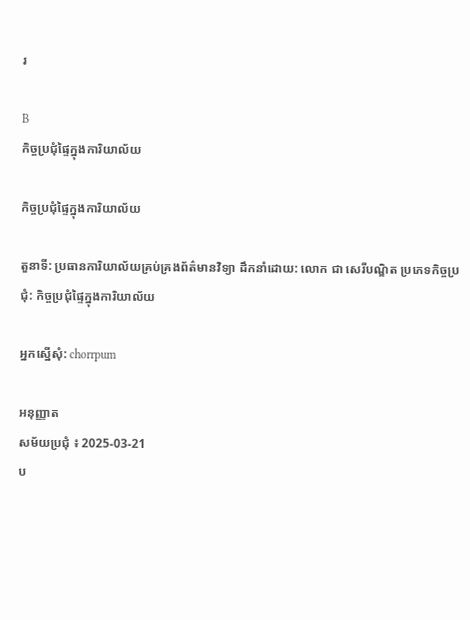រ

B
កិច្ចប្រជុំផ្ទៃក្នុងការិយាល័យ

កិច្ចប្រជុំផ្ទៃក្នុងការិយាល័យ

តួនាទី: ប្រធានការិយាល័យគ្រប់គ្រងព័ត៌មានវិទ្យា ដឹកនាំដោយ: លោក ជា សេរីបណ្ឌិត ប្រភេទកិច្ចប្រជុំ: កិច្ចប្រជុំផ្ទៃក្នុងការិយាល័យ

អ្នកស្នើសុំ: chorrpum

អនុញ្ញាត
សម័យប្រជុំ ៖ 2025-03-21
ប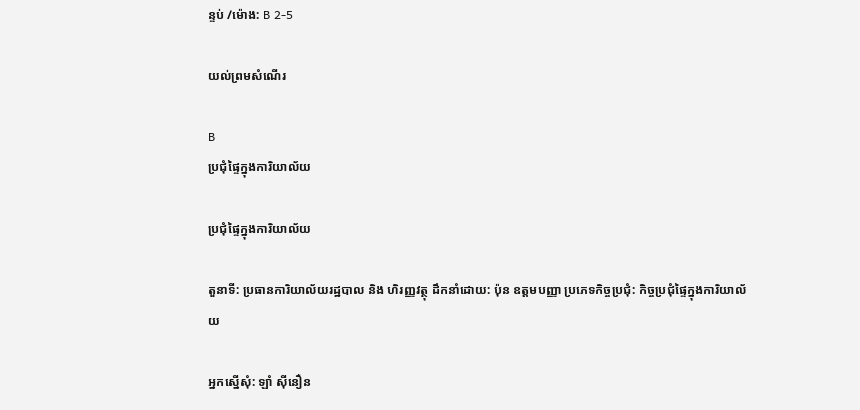ន្ទប់ /ម៉ោង: B 2-5

យល់ព្រមសំណើរ

B
ប្រជុំផ្ទៃក្នុងការិយាល័យ

ប្រជុំផ្ទៃក្នុងការិយាល័យ

តួនាទី: ប្រធានការិយាល័យរដ្ឋបាល និង ហិរញ្ញវត្ថុ ដឹកនាំដោយ: ប៉ុន ឧត្តមបញ្ញា ប្រភេទកិច្ចប្រជុំ: កិច្ចប្រជុំផ្ទៃក្នុងការិយាល័យ

អ្នកស្នើសុំ: ឡាំ ស៊ីនឿន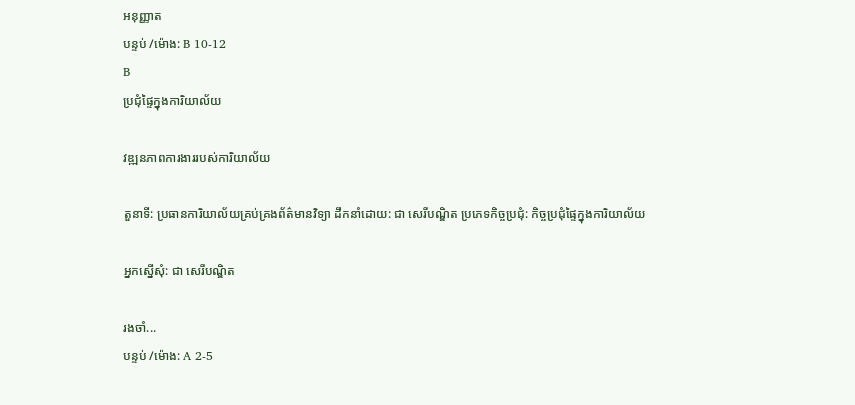អនុញ្ញាត
បន្ទប់ /ម៉ោង: B 10-12
B
ប្រជុំផ្ទៃក្នុងការិយាល័យ

វឌ្ឍនភាពការងាររបស់ការិយាល័យ

តួនាទី: ប្រធានការិយាល័យគ្រប់គ្រងព័ត៌មានវិទ្យា ដឹកនាំដោយ: ជា សេរីបណ្ឌិត ប្រភេទកិច្ចប្រជុំ: កិច្ចប្រជុំផ្ទៃក្នុងការិយាល័យ

អ្នកស្នើសុំ: ជា សេរីបណ្ឌិត

រងចាំ...
បន្ទប់ /ម៉ោង: A 2-5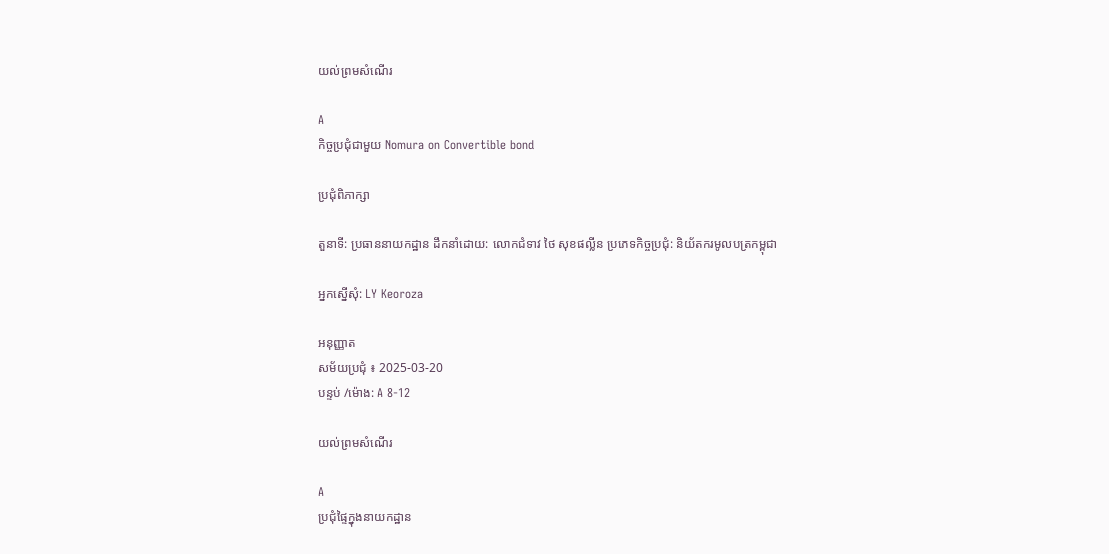យល់ព្រមសំណើរ

A
កិច្ចប្រជុំជាមួយ Nomura on Convertible bond

ប្រជុំពិភាក្សា

តួនាទី: ប្រធាននាយកដ្ឋាន ដឹកនាំដោយ: លោកជំទាវ ថៃ សុខផល្លីន ប្រភេទកិច្ចប្រជុំ: និយ័តករមូលបត្រកម្ពុជា

អ្នកស្នើសុំ: LY Keoroza

អនុញ្ញាត
សម័យប្រជុំ ៖ 2025-03-20
បន្ទប់ /ម៉ោង: A 8-12

យល់ព្រមសំណើរ

A
ប្រជុំផ្ទៃក្នុងនាយកដ្ឋាន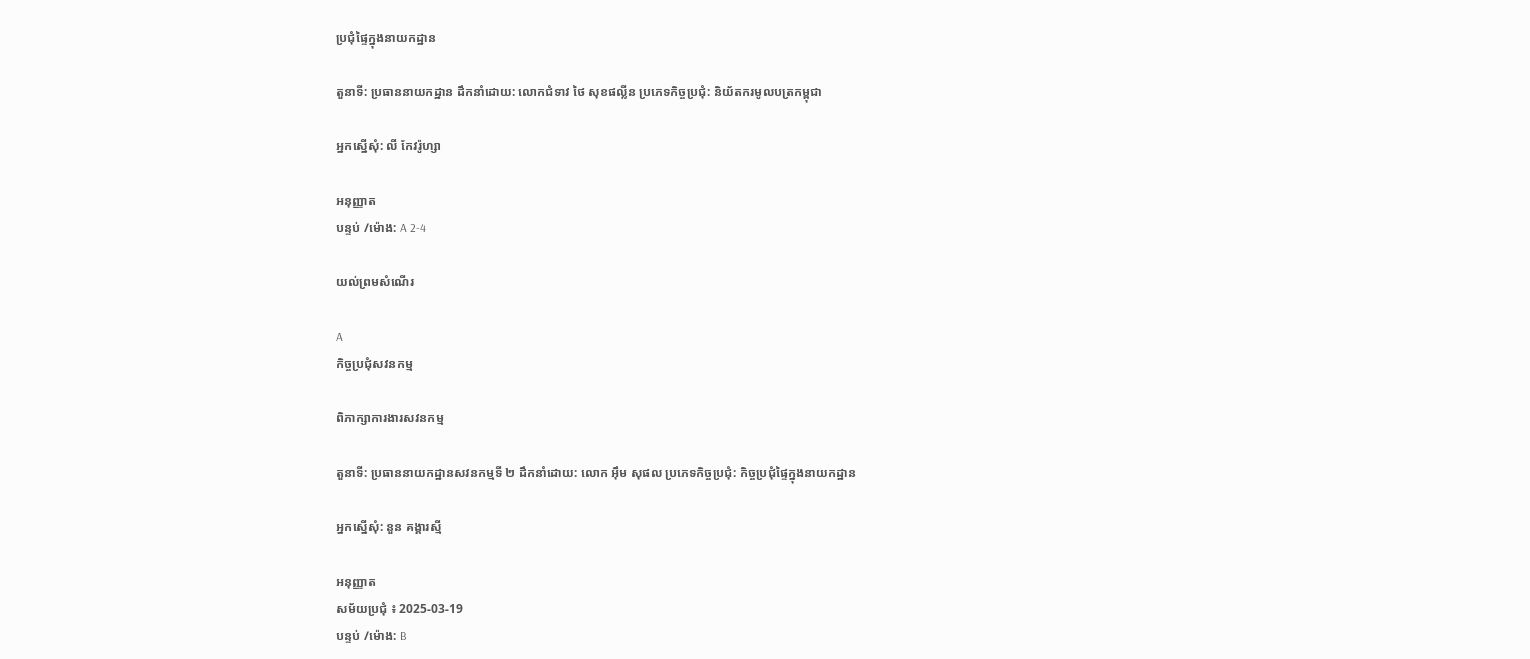ប្រជុំផ្ទៃក្នុងនាយកដ្ឋាន

តួនាទី: ប្រធាននាយកដ្ឋាន ដឹកនាំដោយ: លោកជំទាវ ថៃ សុខផល្លីន ប្រភេទកិច្ចប្រជុំ: និយ័តករមូលបត្រកម្ពុជា

អ្នកស្នើសុំ: លី កែវរ៉ូហ្សា

អនុញ្ញាត
បន្ទប់ /ម៉ោង: A 2-4

យល់ព្រមសំណើរ

A
កិច្ចប្រជុំសវនកម្ម

ពិភាក្សាការងារសវនកម្ម

តួនាទី: ប្រធាននាយកដ្ឋានសវនកម្មទី ២ ដឹកនាំដោយ: លោក អ៊ឹម សុផល ប្រភេទកិច្ចប្រជុំ: កិច្ចប្រជុំផ្ទៃក្នុងនាយកដ្ឋាន

អ្នកស្នើសុំ: នួន គង្គារស្មី

អនុញ្ញាត
សម័យប្រជុំ ៖ 2025-03-19
បន្ទប់ /ម៉ោង: B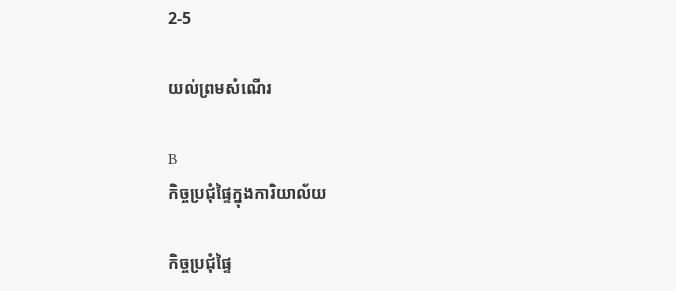2-5

យល់ព្រមសំណើរ

B
កិច្ចប្រជុំផ្ទៃក្នុងការិយាល័យ

កិច្ចប្រជុំផ្ទៃ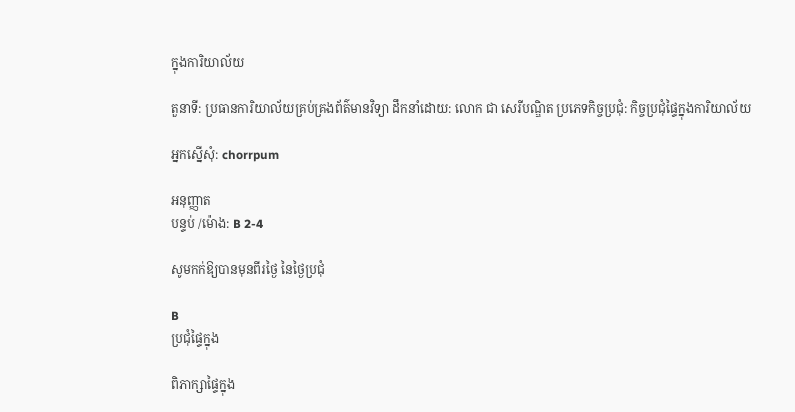ក្នុងការិយាល័យ

តួនាទី: ប្រធានការិយាល័យគ្រប់គ្រងព័ត៌មានវិទ្យា ដឹកនាំដោយ: លោក ជា សេរីបណ្ឌិត ប្រភេទកិច្ចប្រជុំ: កិច្ចប្រជុំផ្ទៃក្នុងការិយាល័យ

អ្នកស្នើសុំ: chorrpum

អនុញ្ញាត
បន្ទប់ /ម៉ោង: B 2-4

សូមកក់ឱ្យបានមុនពីរថ្ងៃ នៃថ្ងៃប្រជុំ

B
ប្រជុំផ្ទៃក្នុង

ពិភាក្សាផ្ទៃក្នុង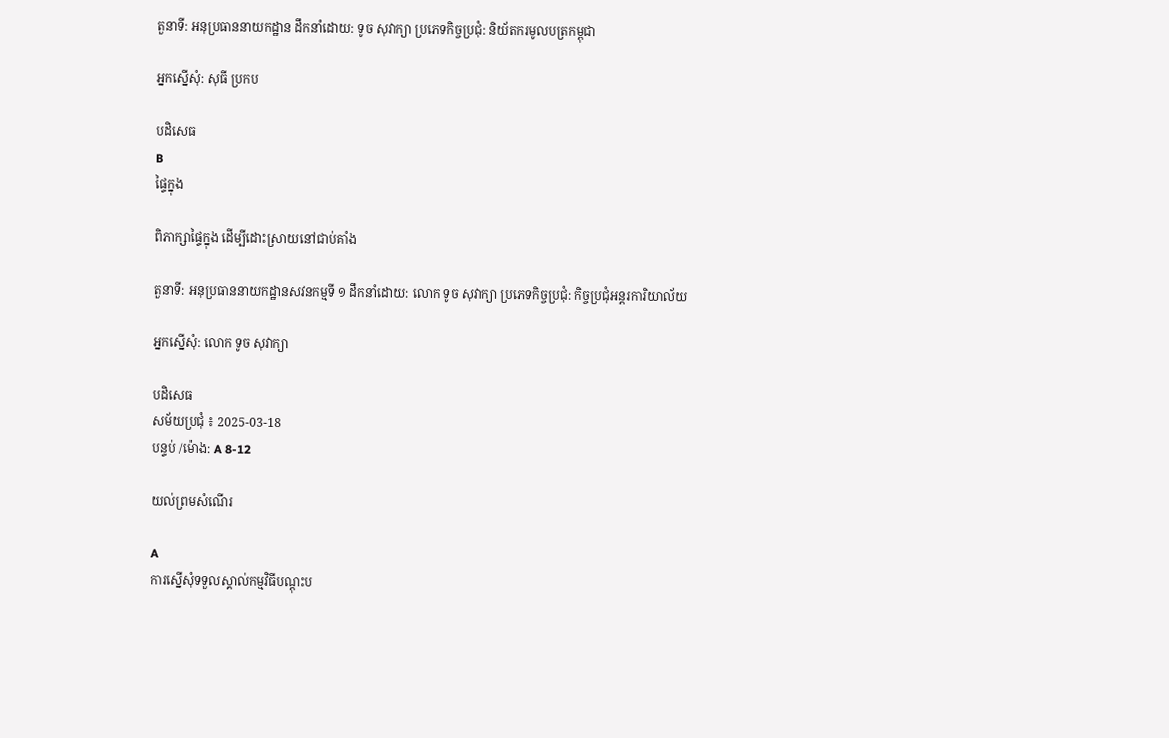តួនាទី: អនុប្រធាននាយកដ្ឋាន ដឹកនាំដោយ: ទូច សុវាក្យា ប្រភេទកិច្ចប្រជុំ: និយ័តករមូលបត្រកម្ពុជា

អ្នកស្នើសុំ: សុធី ប្រកប

បដិសេធ
B
ផ្ទៃក្នុង

ពិភាក្សាផ្ទៃក្នុង ដេីម្បីដោះស្រាយនៅជាប់គាំង

តួនាទី: អនុប្រធាននាយកដ្ឋានសវនកម្មទី ១ ដឹកនាំដោយ: លោក ទូច សុវាក្យា ប្រភេទកិច្ចប្រជុំ: កិច្ចប្រជុំអន្តរការិយាល័យ

អ្នកស្នើសុំ: លោក ទូច សុវាក្យា

បដិសេធ
សម័យប្រជុំ ៖ 2025-03-18
បន្ទប់ /ម៉ោង: A 8-12

យល់ព្រមសំណើរ

A
ការស្នើសុំទទួលស្គាល់កម្មវិធីបណ្តុះប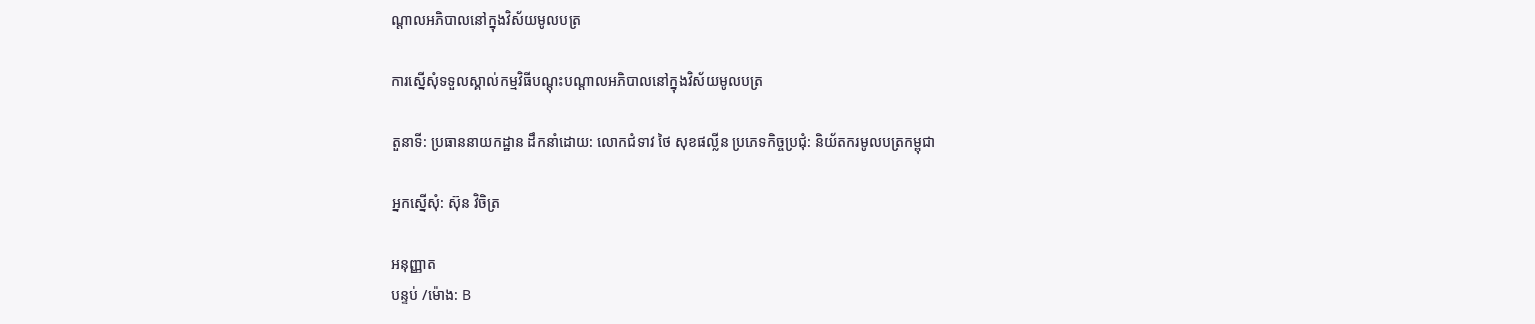ណ្តាលអភិបាលនៅក្នុងវិស័យមូលបត្រ

ការស្នើសុំទទួលស្គាល់កម្មវិធីបណ្តុះបណ្តាលអភិបាលនៅក្នុងវិស័យមូលបត្រ

តួនាទី: ប្រធាននាយកដ្ឋាន ដឹកនាំដោយ: លោកជំទាវ ថៃ សុខផល្លីន ប្រភេទកិច្ចប្រជុំ: និយ័តករមូលបត្រកម្ពុជា

អ្នកស្នើសុំ: ស៊ុន វិចិត្រ

អនុញ្ញាត
បន្ទប់ /ម៉ោង: B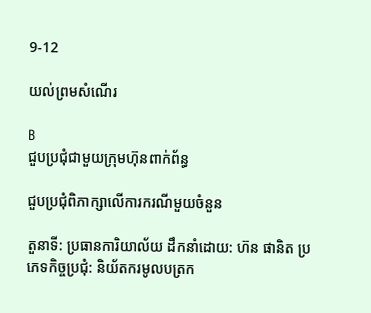9-12

យល់ព្រមសំណើរ

B
ជួបប្រជុំជាមួយក្រុមហ៊ុនពាក់ព័ន្ធ

ជួបប្រជុំពិភាក្សាលើការករណីមួយចំនួន

តួនាទី: ប្រធានការិយាល័យ ដឹកនាំដោយ: ហ៊ន ផានិត ប្រភេទកិច្ចប្រជុំ: និយ័តករមូលបត្រក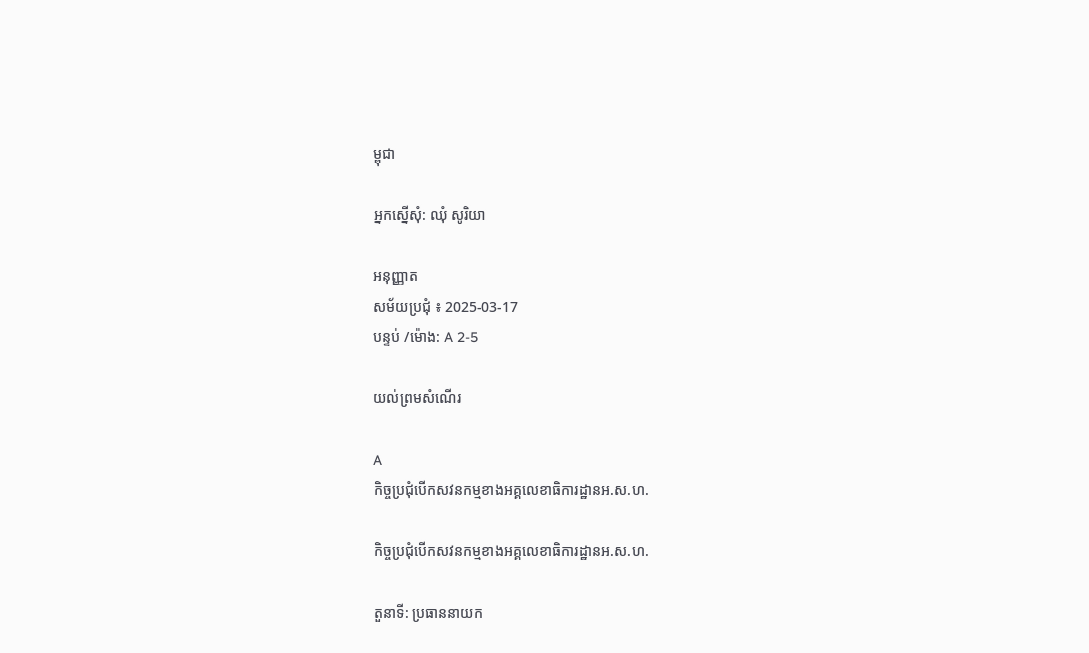ម្ពុជា

អ្នកស្នើសុំ: ឈុំ សូរិយា

អនុញ្ញាត
សម័យប្រជុំ ៖ 2025-03-17
បន្ទប់ /ម៉ោង: A 2-5

យល់ព្រមសំណើរ

A
កិច្ចប្រជុំបើកសវនកម្មខាងអគ្គលេខាធិការដ្ឋានអ.ស.ហ.

កិច្ចប្រជុំបើកសវនកម្មខាងអគ្គលេខាធិការដ្ឋានអ.ស.ហ.

តួនាទី: ប្រធាននាយក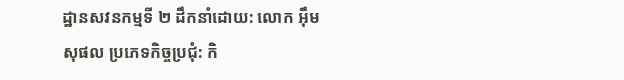ដ្ឋានសវនកម្មទី ២ ដឹកនាំដោយ: លោក អ៊ឹម សុផល ប្រភេទកិច្ចប្រជុំ: កិ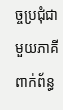ច្ចប្រជុំជាមួយភាគីពាក់ព័ន្ធ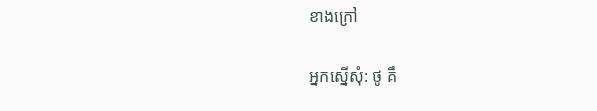ខាងក្រៅ

អ្នកស្នើសុំ: ថូ គឹ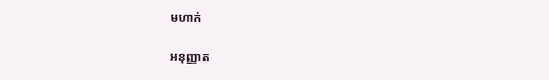មហាក់

អនុញ្ញាត